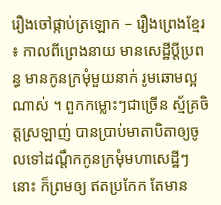រឿងចៅផ្កាប់ត្រឡោក – រឿងព្រេងខ្មែរ ៖ កាលពីព្រេងនាយ មានសេដ្ឋីប្តីប្រពន្ធ មានកូនក្រមុំមួយនាក់ រូមឆោមល្អណាស់ ។ ពួកកម្លោះៗជាច្រើន ស្ម័គ្រចិត្តស្រឡាញ់ បានប្រាប់មាតាបិតាឲ្យចូលទៅដណ្តឹកកូនក្រមុំមហាសេដ្ឋីៗនោះ ក៏ព្រមឲ្យ ឥតប្រកែក តែមាន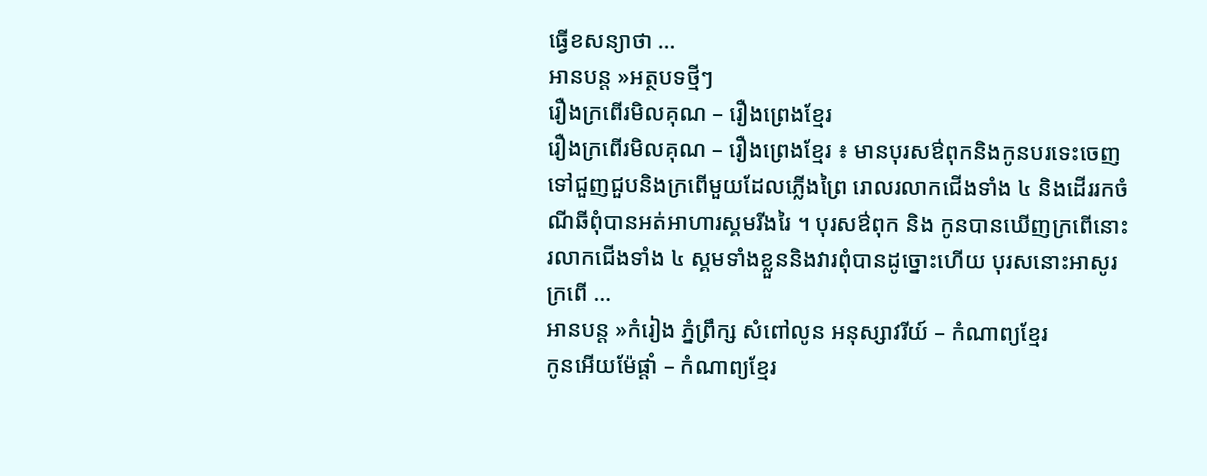ធ្វើខសន្យាថា …
អានបន្ត »អត្ថបទថ្មីៗ
រឿងក្រពើរមិលគុណ – រឿងព្រេងខ្មែរ
រឿងក្រពើរមិលគុណ – រឿងព្រេងខ្មែរ ៖ មានបុរសឳពុកនិងកូនបរទេះចេញទៅជួញជួបនិងក្រពើមួយដែលភ្លើងព្រៃ រោលរលាកជើងទាំង ៤ និងដើររកចំណីឆីពុំបានអត់អាហារស្គមរីងរៃ ។ បុរសឳពុក និង កូនបានឃើញក្រពើនោះរលាកជើងទាំង ៤ ស្គមទាំងខ្លួននិងវារពុំបានដូច្នោះហើយ បុរសនោះអាសូរក្រពើ …
អានបន្ត »កំរៀង ភ្នំព្រឹក្ស សំពៅលូន អនុស្សាវរីយ៍ – កំណាព្យខ្មែរ
កូនអើយម៉ែផ្តាំ – កំណាព្យខ្មែរ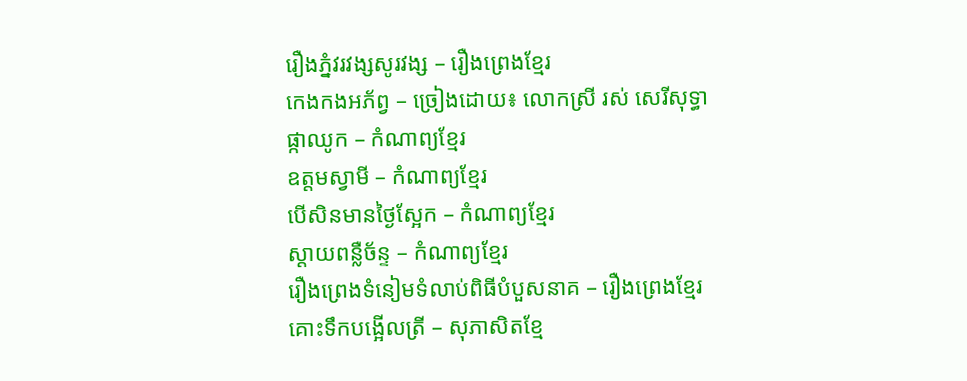រឿងភ្នំវរវង្សសូរវង្ស – រឿងព្រេងខ្មែរ
កេងកងអភ័ព្វ – ច្រៀងដោយ៖ លោកស្រី រស់ សេរីសុទ្ធា
ផ្កាឈូក – កំណាព្យខ្មែរ
ឧត្តមស្វាមី – កំណាព្យខ្មែរ
បើសិនមានថ្ងៃស្អែក – កំណាព្យខ្មែរ
ស្តាយពន្លឺច័ន្ទ – កំណាព្យខ្មែរ
រឿងព្រេងទំនៀមទំលាប់ពិធីបំបួសនាគ – រឿងព្រេងខ្មែរ
គោះទឹកបង្អើលត្រី – សុភាសិតខ្មែ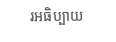រអធិប្បាយ